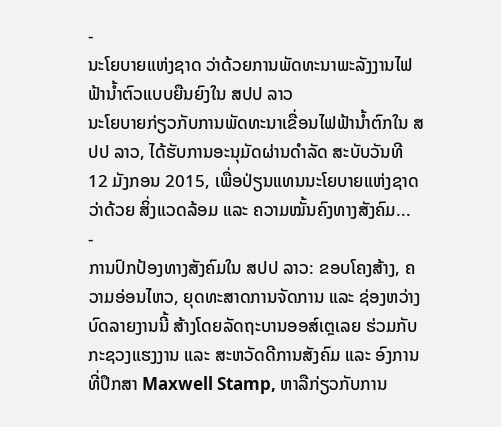-
ນະໂຍບາຍແຫ່ງຊາດ ວ່າດ້ວຍການພັດທະນາພະລັງງານໄຟຟ້ານ້ຳຕົວແບບຍືນຍົງໃນ ສປປ ລາວ
ນະໂຍບາຍກ່ຽວກັບການພັດທະນາເຂື່ອນໄຟຟ້ານ້ຳຕົກໃນ ສປປ ລາວ, ໄດ້ຮັບການອະນຸມັດຜ່ານດຳລັດ ສະບັບວັນທີ 12 ມັງກອນ 2015, ເພື່ອປ່ຽນແທນນະໂຍບາຍແຫ່ງຊາດ ວ່າດ້ວຍ ສິ່ງແວດລ້ອມ ແລະ ຄວາມໝັ້ນຄົງທາງສັງຄົມ...
-
ການປົກປ້ອງທາງສັງຄົມໃນ ສປປ ລາວ: ຂອບໂຄງສ້າງ, ຄວາມອ່ອນໄຫວ, ຍຸດທະສາດການຈັດການ ແລະ ຊ່ອງຫວ່າງ
ບົດລາຍງານນີ້ ສ້າງໂດຍລັດຖະບານອອສ໌ເຕຼເລຍ ຮ່ວມກັບກະຊວງແຮງງານ ແລະ ສະຫວັດດີການສັງຄົມ ແລະ ອົງການທີ່ປຶກສາ Maxwell Stamp, ຫາລືກ່ຽວກັບການ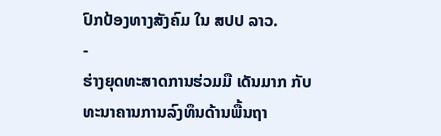ປົກປ້ອງທາງສັງຄົມ ໃນ ສປປ ລາວ.
-
ຮ່າງຍຸດທະສາດການຮ່ວມມື ເດັນມາກ ກັບທະນາຄານການລົງທຶນດ້ານພື້ນຖາ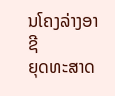ນໂຄງລ່າງອາຊີ
ຍຸດທະສາດ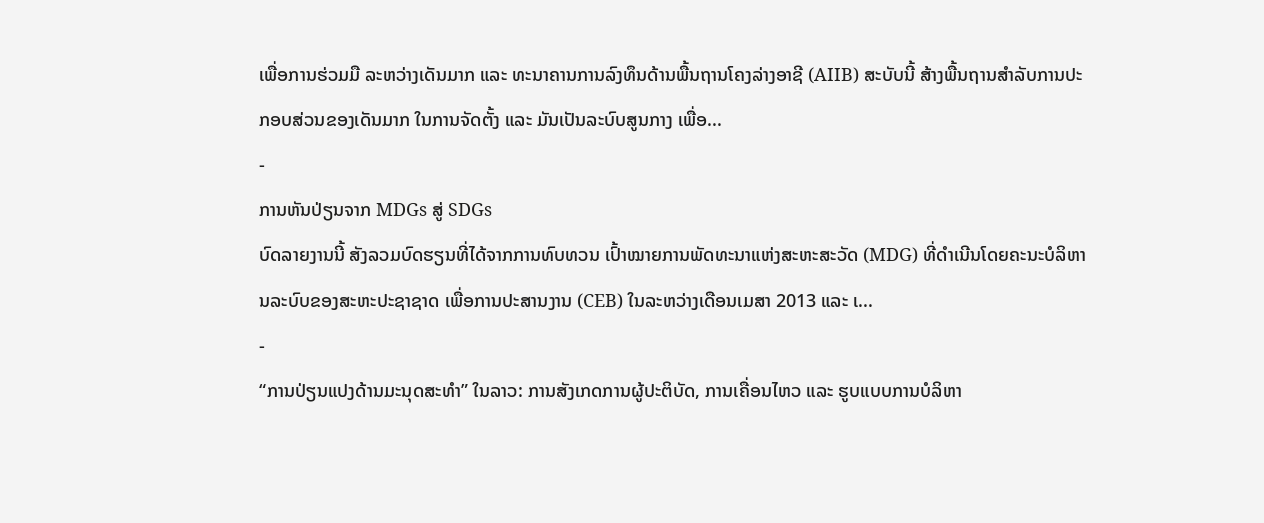ເພື່ອການຮ່ວມມື ລະຫວ່າງເດັນມາກ ແລະ ທະນາຄານການລົງທຶນດ້ານພື້ນຖານໂຄງລ່າງອາຊີ (AIIB) ສະບັບນີ້ ສ້າງພື້ນຖານສຳລັບການປະກອບສ່ວນຂອງເດັນມາກ ໃນການຈັດຕັ້ງ ແລະ ມັນເປັນລະບົບສູນກາງ ເພື່ອ...
-
ການຫັນປ່ຽນຈາກ MDGs ສູ່ SDGs
ບົດລາຍງານນີ້ ສັງລວມບົດຮຽນທີ່ໄດ້ຈາກການທົບທວນ ເປົ້າໝາຍການພັດທະນາແຫ່ງສະຫະສະວັດ (MDG) ທີ່ດຳເນີນໂດຍຄະນະບໍລິຫານລະບົບຂອງສະຫະປະຊາຊາດ ເພື່ອການປະສານງານ (CEB) ໃນລະຫວ່າງເດືອນເມສາ 2013 ແລະ ເ...
-
“ການປ່ຽນແປງດ້ານມະນຸດສະທຳ” ໃນລາວ: ການສັງເກດການຜູ້ປະຕິບັດ, ການເຄື່ອນໄຫວ ແລະ ຮູບແບບການບໍລິຫາ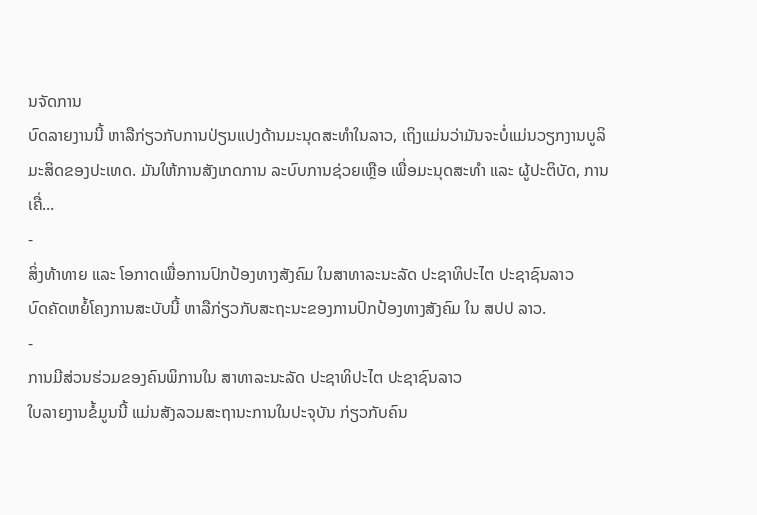ນຈັດການ
ບົດລາຍງານນີ້ ຫາລືກ່ຽວກັບການປ່ຽນແປງດ້ານມະນຸດສະທຳໃນລາວ, ເຖິງແມ່ນວ່າມັນຈະບໍ່ແມ່ນວຽກງານບູລິມະສິດຂອງປະເທດ. ມັນໃຫ້ການສັງເກດການ ລະບົບການຊ່ວຍເຫຼືອ ເພື່ອມະນຸດສະທຳ ແລະ ຜູ້ປະຕິບັດ, ການເຄື່...
-
ສິ່ງທ້າທາຍ ແລະ ໂອກາດເພື່ອການປົກປ້ອງທາງສັງຄົມ ໃນສາທາລະນະລັດ ປະຊາທິປະໄຕ ປະຊາຊົນລາວ
ບົດຄັດຫຍໍ້ໂຄງການສະບັບນີ້ ຫາລືກ່ຽວກັບສະຖະນະຂອງການປົກປ້ອງທາງສັງຄົມ ໃນ ສປປ ລາວ.
-
ການມີສ່ວນຮ່ວມຂອງຄົນພິການໃນ ສາທາລະນະລັດ ປະຊາທິປະໄຕ ປະຊາຊົນລາວ
ໃບລາຍງານຂໍ້ມູນນີ້ ແມ່ນສັງລວມສະຖານະການໃນປະຈຸບັນ ກ່ຽວກັບຄົນ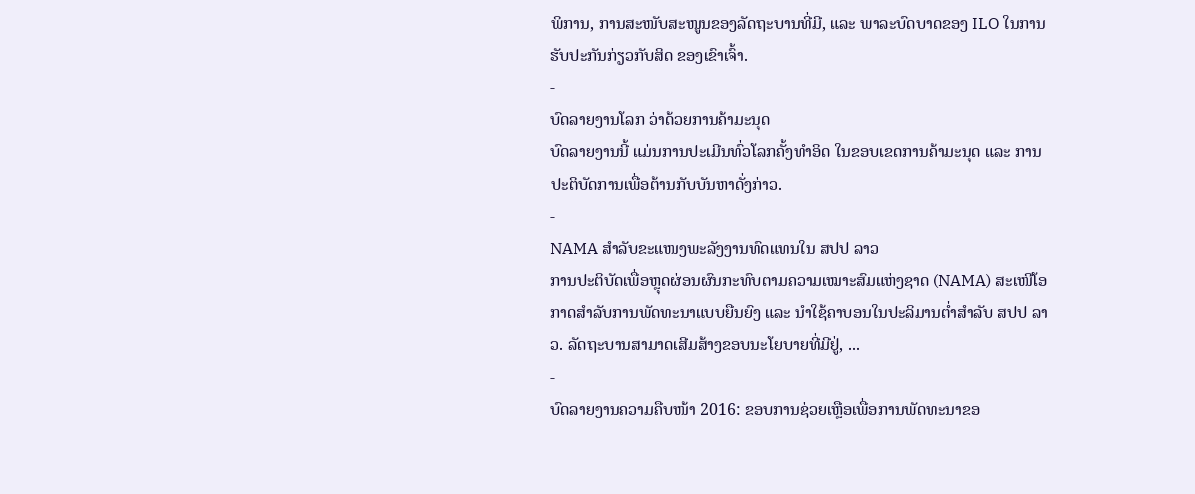ພິການ, ການສະໜັບສະໜູນຂອງລັດຖະບານທີ່ມີ, ແລະ ພາລະບົດບາດຂອງ ILO ໃນການຮັບປະກັນກ່ຽວກັບສິດ ຂອງເຂົາເຈົ້າ.
-
ບົດລາຍງານໂລກ ວ່າດ້ວຍການຄ້າມະນຸດ
ບົດລາຍງານນີ້ ແມ່ນການປະເມີນທົ່ວໂລກຄັ້ງທຳອິດ ໃນຂອບເຂດການຄ້າມະນຸດ ແລະ ການປະຕິບັດການເພື່ອຕ້ານກັບບັນຫາດັ່ງກ່າວ.
-
NAMA ສຳລັບຂະແໜງພະລັງງານທົດແທນໃນ ສປປ ລາວ
ການປະຕິບັດເພື່ອຫຼຸດຜ່ອນຜົນກະທົບຕາມຄວາມເໝາະສົມແຫ່ງຊາດ (NAMA) ສະເໜີໂອກາດສຳລັບການພັດທະນາແບບຍືນຍົງ ແລະ ນຳໃຊ້ຄາບອນໃນປະລິມານຕ່ຳສຳລັບ ສປປ ລາວ. ລັດຖະບານສາມາດເສີມສ້າງຂອບນະໂຍບາຍທີ່ມີຢູ່, ...
-
ບົດລາຍງານຄວາມຄືບໜ້າ 2016: ຂອບການຊ່ວຍເຫຼືອເພື່ອການພັດທະນາຂອ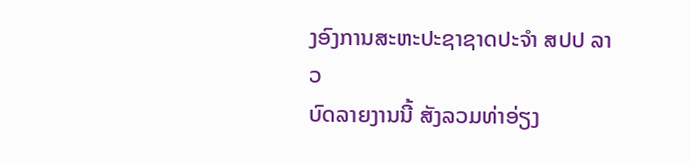ງອົງການສະຫະປະຊາຊາດປະຈຳ ສປປ ລາວ
ບົດລາຍງານນີ້ ສັງລວມທ່າອ່ຽງ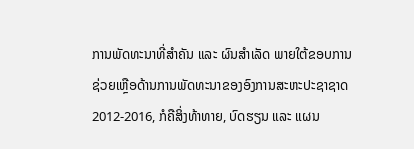ການພັດທະນາທີ່ສຳຄັນ ແລະ ຜົນສຳເລັດ ພາຍໃຕ້ຂອບການຊ່ວຍເຫຼືອດ້ານການພັດທະນາຂອງອົງການສະຫະປະຊາຊາດ 2012-2016, ກໍຄືສິ່ງທ້າທາຍ, ບົດຮຽນ ແລະ ແຜນ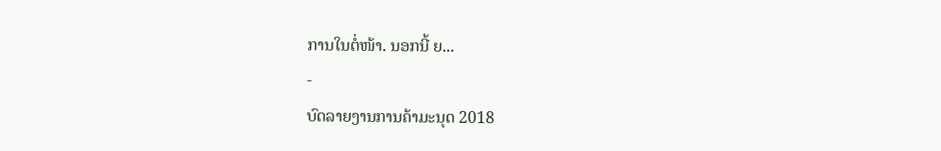ການໃນຕໍ່ໜ້າ. ນອກນີ້ ຍ...
-
ບົດລາຍງານການຄ້າມະນຸດ 2018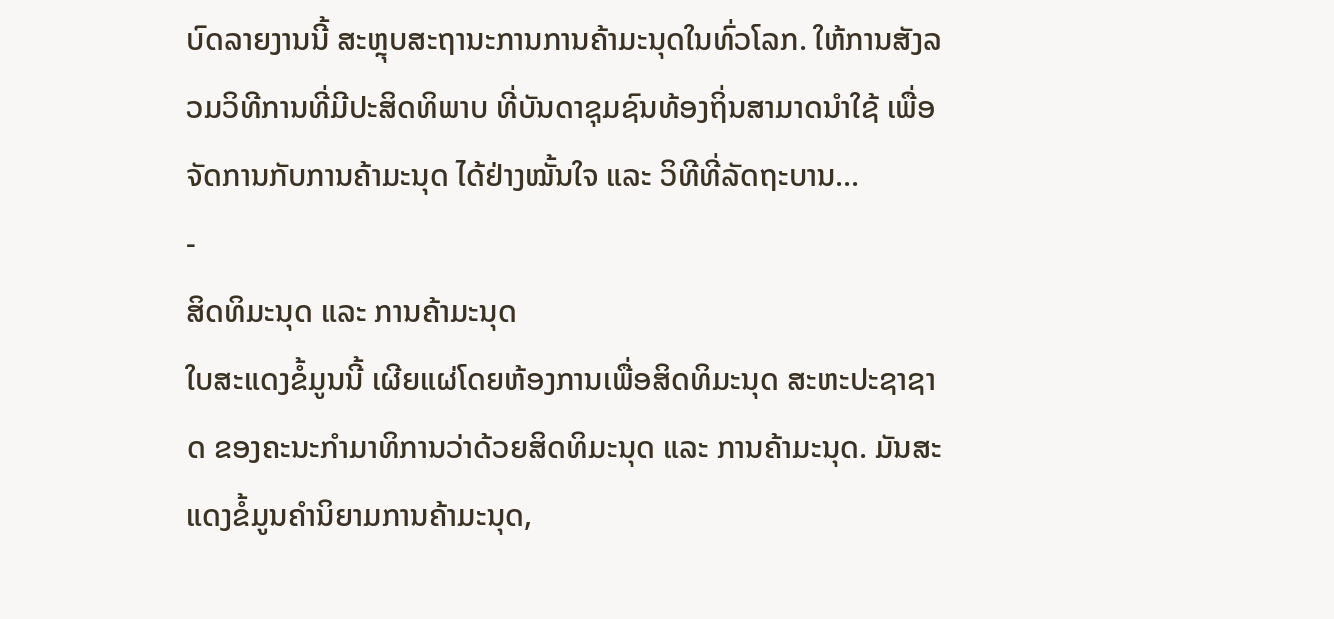ບົດລາຍງານນີ້ ສະຫຼຸບສະຖານະການການຄ້າມະນຸດໃນທົ່ວໂລກ. ໃຫ້ການສັງລວມວິທີການທີ່ມີປະສິດທິພາບ ທີ່ບັນດາຊຸມຊົນທ້ອງຖິ່ນສາມາດນຳໃຊ້ ເພື່ອຈັດການກັບການຄ້າມະນຸດ ໄດ້ຢ່າງໝັ້ນໃຈ ແລະ ວິທີທີ່ລັດຖະບານ...
-
ສິດທິມະນຸດ ແລະ ການຄ້າມະນຸດ
ໃບສະແດງຂໍ້ມູນນີ້ ເຜີຍແຜ່ໂດຍຫ້ອງການເພື່ອສິດທິມະນຸດ ສະຫະປະຊາຊາດ ຂອງຄະນະກຳມາທິການວ່າດ້ວຍສິດທິມະນຸດ ແລະ ການຄ້າມະນຸດ. ມັນສະແດງຂໍ້ມູນຄຳນິຍາມການຄ້າມະນຸດ,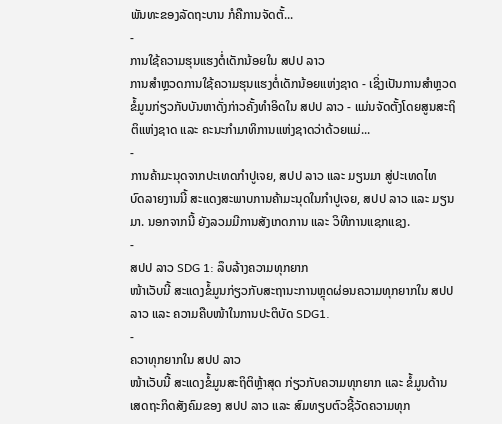ພັນທະຂອງລັດຖະບານ ກໍຄືການຈັດຕັ້...
-
ການໃຊ້ຄວາມຮຸນແຮງຕໍ່ເດັກນ້ອຍໃນ ສປປ ລາວ
ການສຳຫຼວດການໃຊ້ຄວາມຮຸນແຮງຕໍ່ເດັກນ້ອຍແຫ່ງຊາດ - ເຊິ່ງເປັນການສຳຫຼວດຂໍ້ມູນກ່ຽວກັບບັນຫາດັ່ງກ່າວຄັ້ງທຳອິດໃນ ສປປ ລາວ - ແມ່ນຈັດຕັ້ງໂດຍສູນສະຖິຕິແຫ່ງຊາດ ແລະ ຄະນະກຳມາທິການແຫ່ງຊາດວ່າດ້ວຍແມ່...
-
ການຄ້າມະນຸດຈາກປະເທດກຳປູເຈຍ, ສປປ ລາວ ແລະ ມຽນມາ ສູ່ປະເທດໄທ
ບົດລາຍງານນີ້ ສະແດງສະພາບການຄ້າມະນຸດໃນກຳປູເຈຍ, ສປປ ລາວ ແລະ ມຽນມາ. ນອກຈາກນີ້ ຍັງລວມມີການສັງເກດການ ແລະ ວິທີການແຊກແຊງ.
-
ສປປ ລາວ SDG 1: ລຶບລ້າງຄວາມທຸກຍາກ
ໜ້າເວັບນີ້ ສະແດງຂໍ້ມູນກ່ຽວກັບສະຖານະການຫຼຸດຜ່ອນຄວາມທຸກຍາກໃນ ສປປ ລາວ ແລະ ຄວາມຄືບໜ້າໃນການປະຕິບັດ SDG1.
-
ຄວາທຸກຍາກໃນ ສປປ ລາວ
ໜ້າເວັບນີ້ ສະແດງຂໍ້ມູນສະຖິຕິຫຼ້າສຸດ ກ່ຽວກັບຄວາມທຸກຍາກ ແລະ ຂໍ້ມູນດ້ານເສດຖະກິດສັງຄົມຂອງ ສປປ ລາວ ແລະ ສົມທຽບຕົວຊີ້ວັດຄວາມທຸກ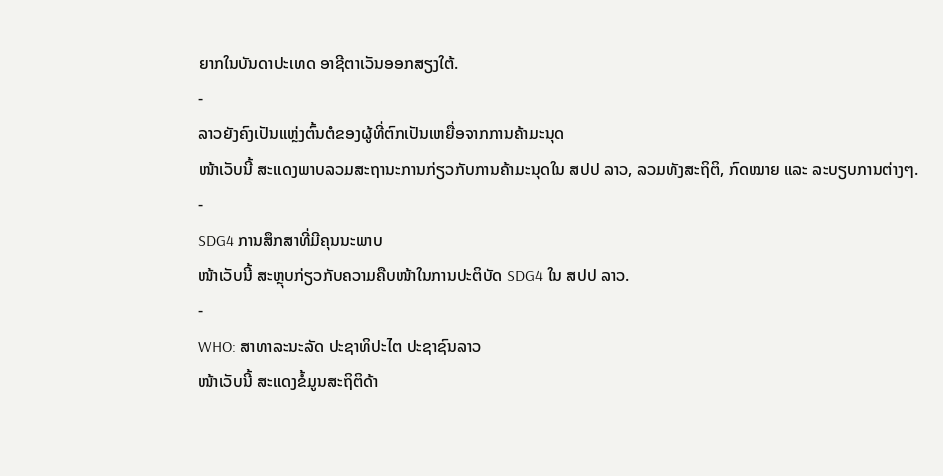ຍາກໃນບັນດາປະເທດ ອາຊີຕາເວັນອອກສຽງໃຕ້.
-
ລາວຍັງຄົງເປັນແຫຼ່ງຕົ້ນຕໍຂອງຜູ້ທີ່ຕົກເປັນເຫຍື່ອຈາກການຄ້າມະນຸດ
ໜ້າເວັບນີ້ ສະແດງພາບລວມສະຖານະການກ່ຽວກັບການຄ້າມະນຸດໃນ ສປປ ລາວ, ລວມທັງສະຖິຕິ, ກົດໝາຍ ແລະ ລະບຽບການຕ່າງໆ.
-
SDG4 ການສຶກສາທີ່ມີຄຸນນະພາບ
ໜ້າເວັບນີ້ ສະຫຼຸບກ່ຽວກັບຄວາມຄືບໜ້າໃນການປະຕິບັດ SDG4 ໃນ ສປປ ລາວ.
-
WHO: ສາທາລະນະລັດ ປະຊາທິປະໄຕ ປະຊາຊົນລາວ
ໜ້າເວັບນີ້ ສະແດງຂໍ້ມູນສະຖິຕິດ້າ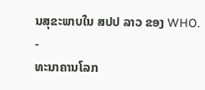ນສຸຂະພາບໃນ ສປປ ລາວ ຂອງ WHO.
-
ທະນາຄານໂລກ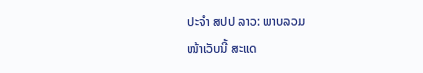ປະຈຳ ສປປ ລາວ: ພາບລວມ
ໜ້າເວັບນີ້ ສະແດ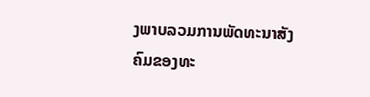ງພາບລວມການພັດທະນາສັງຄົມຂອງທະ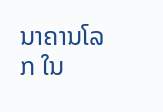ນາຄານໂລກ ໃນ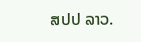ສປປ ລາວ.